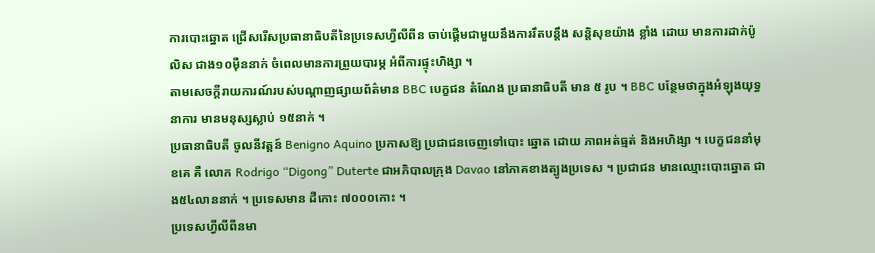ការបោះឆ្នោត ជ្រើសរើសប្រធានាធិបតីនៃប្រទេសហ្វីលីពីន ចាប់ផ្ដើមជាមួយនឹងការរឹតបន្តឹង សន្តិសុខយ៉ាង ខ្លាំង ដោយ មានការដាក់ប៉ូលិស ជាង១០ម៉ឺននាក់ ចំពេលមានការព្រួយបារម្ភ អំពីការផ្ទុះហិង្សា ។
តាមសេចក្ដីរាយការណ៍របស់បណ្ដាញផ្សាយព័ត៌មាន BBC បេក្ខជន តំណែង ប្រធានាធិបតី មាន ៥ រូប ។ BBC បន្ថែមថាក្នុងអំឡុងយុទ្ធនាការ មានមនុស្សស្លាប់ ១៥នាក់ ។
ប្រធានាធិបតី ចូលនីវត្តន៍ Benigno Aquino ប្រកាសឱ្យ ប្រជាជនចេញទៅបោះ ឆ្នោត ដោយ ភាពអត់ធ្មត់ និងអហិង្សា ។ បេក្ខជននាំមុខគេ គឺ លោក Rodrigo “Digong” Duterte ជាអភិបាលក្រុង Davao នៅភាគខាងត្បូងប្រទេស ។ ប្រជាជន មានឈ្មោះបោះឆ្នោត ជាង៥៤លាននាក់ ។ ប្រទេសមាន ដីកោះ ៧០០០កោះ ។
ប្រទេសហ្វីលីពីនមា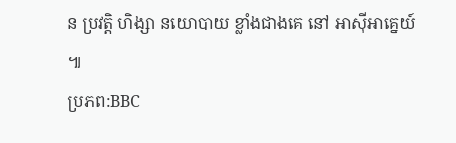ន ប្រវត្តិ ហិង្សា នយោបាយ ខ្លាំងជាងគេ នៅ អាស៊ីអាគ្នេយ៍ ៕
ប្រភព:BBC